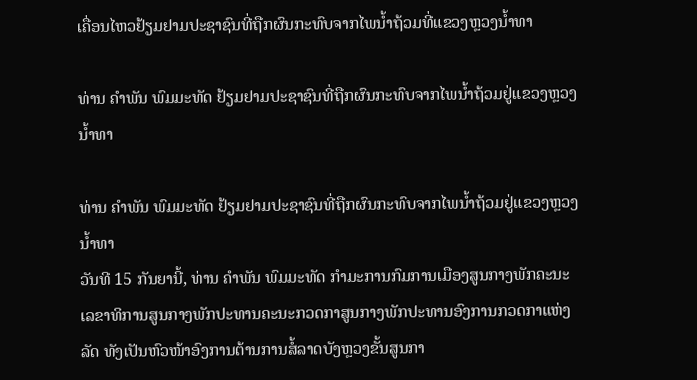ເຄື່ອນໄຫວຢ້ຽມຢາມປະຊາຊົນທີ່ຖືກຜົນກະທົບຈາກໄພນໍ້າຖ້ວມທີ່ແຂວງຫຼວງນໍ້າທາ

ທ່ານ ຄຳພັນ ພົມມະທັດ ຢ້ຽມຢາມປະຊາຊົນທີ່ຖືກຜົນກະທົບຈາກໄພນໍ້າຖ້ວມຢູ່ແຂວງຫຼວງນໍ້າທາ

ທ່ານ ຄຳພັນ ພົມມະທັດ ຢ້ຽມຢາມປະຊາຊົນທີ່ຖືກຜົນກະທົບຈາກໄພນໍ້າຖ້ວມຢູ່ແຂວງຫຼວງນໍ້າທາ
ວັນທີ 15 ກັນຍານີ້, ທ່ານ ຄໍາພັນ ພົມມະທັດ ກໍາມະການກົມການເມືອງສູນກາງພັກຄະນະເລຂາທິການສູນກາງພັກປະທານຄະນະກວດກາສູນກາງພັກປະທານອົງການກວດກາແຫ່ງລັດ ທັງເປັນຫົວໜ້າອົງການຕ້ານການສໍ້ລາດບັງຫຼວງຂັ້ນສູນກາ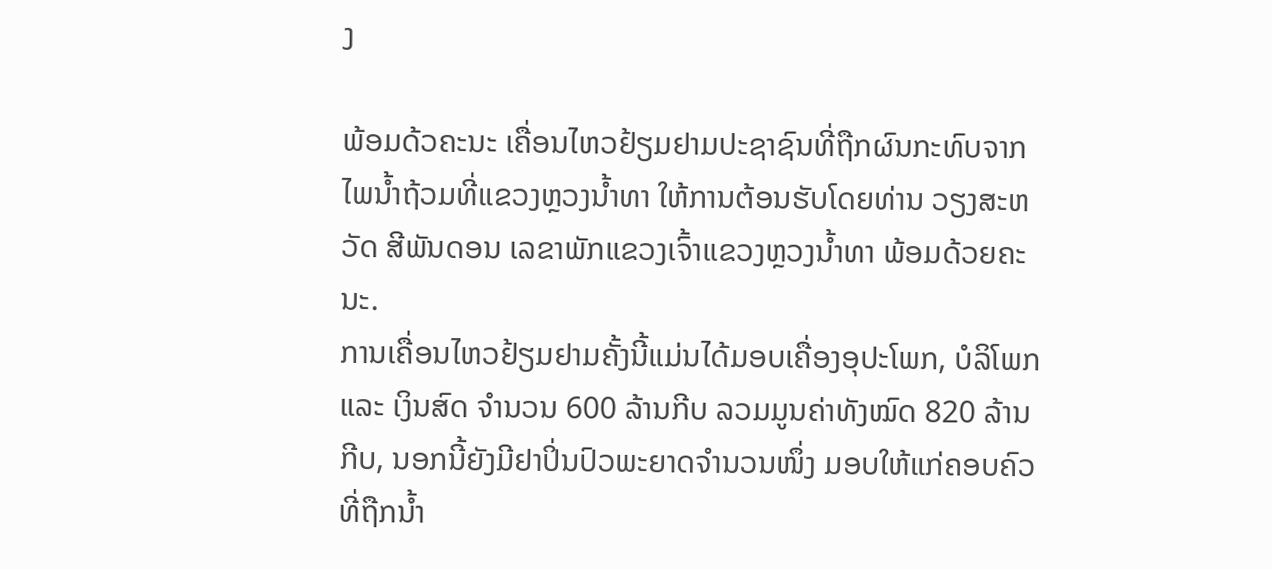ງ

ພ້ອມດ້ວຄະນະ ເຄື່ອນໄຫວຢ້ຽມຢາມປະຊາຊົນທີ່ຖືກຜົນກະທົບຈາກໄພນໍ້າຖ້ວມທີ່ແຂວງຫຼວງນໍ້າທາ ໃຫ້ການຕ້ອນຮັບໂດຍທ່ານ ວຽງສະຫວັດ ສີພັນດອນ ເລຂາພັກແຂວງເຈົ້າແຂວງຫຼວງນໍ້າທາ ພ້ອມດ້ວຍຄະນະ.
ການເຄື່ອນໄຫວຢ້ຽມຢາມຄັ້ງນີ້ແມ່ນໄດ້ມອບເຄື່ອງອຸປະໂພກ, ບໍລິໂພກ ແລະ ເງິນສົດ ຈຳນວນ 600 ລ້ານກີບ ລວມມູນຄ່າທັງໝົດ 820 ລ້ານກີບ, ນອກນີ້ຍັງມີຢາປິ່ນປົວພະຍາດຈຳນວນໜຶ່ງ ມອບໃຫ້ແກ່ຄອບຄົວທີ່ຖືກນໍ້າ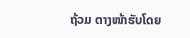ຖ້ວມ ຕາງໜ້າຮັບໂດຍ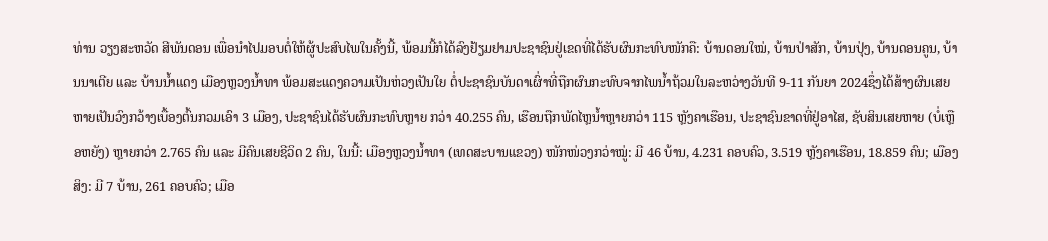ທ່ານ ວຽງສະຫວັດ ສີພັນດອນ ເພື່ອນຳໄປມອບຕໍ່ໃຫ້ຜູ້ປະສົບໄພໃນຄັ້ງນີ້, ພ້ອມນີ້ກໍໄດ້ລົງຢ້ຽມຢາມປະຊາຊົນຢູ່ເຂດທີ່ໄດ້ຮັບຜົນກະທົບໜັກຄື: ບ້ານດອນໃໝ່, ບ້ານປ່າສັກ, ບ້ານປຸ່ງ, ບ້ານດອນຄູນ, ບ້ານນາເຕີຍ ແລະ ບ້ານນໍ້າແດງ ເມືອງຫຼວງນໍ້າທາ ພ້ອມສະແດງຄວາມເປັນຫ່ວງເປັນໃຍ ຕໍ່ປະຊາຊົນບັນດາເຜົ່າທີ່ຖືກຜົນກະທົບຈາກໄພນໍ້າຖ້ວມໃນລະຫວ່າງວັນທີ 9-11 ກັນຍາ 2024ຊຶ່ງໄດ້ສ້າງຜົນເສຍຫາຍເປັນວົງກວ້າງເບື້ອງຕົ້ນກວມເອົາ 3 ເມືອງ, ປະຊາຊົນໄດ້ຮັບຜົນກະທົບຫຼາຍ ກວ່າ 40.255 ຄົນ, ເຮືອນຖືກພັດໄຫຼນໍ້າຫຼາຍກວ່າ 115 ຫຼັງຄາເຮືອນ, ປະຊາຊົນຂາດທີ່ຢູ່ອາໄສ, ຊັບສິນເສຍຫາຍ (ບໍ່ເຫຼືອຫຍັງ) ຫຼາຍກວ່າ 2.765 ຄົນ ແລະ ມີຄົນເສຍຊີວິດ 2 ຄົນ, ໃນນີ້: ເມືອງຫຼວງນໍ້າທາ (ເທດສະບານແຂວງ) ໜັກໜ່ວງກວ່າໝູ່: ມີ 46 ບ້ານ, 4.231 ຄອບຄົວ, 3.519 ຫຼັງຄາເຮືອນ, 18.859 ຄົນ; ເມືອງສິງ: ມີ 7 ບ້ານ, 261 ຄອບຄົວ; ເມືອ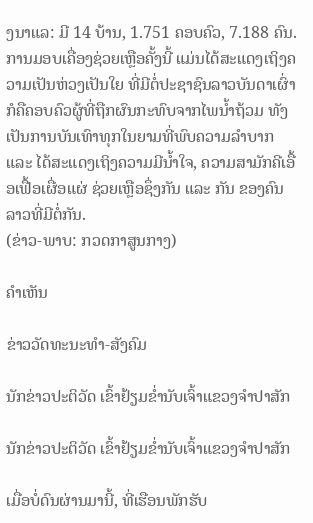ງນາແລ: ມີ 14 ບ້ານ, 1.751 ຄອບຄົວ, 7.188 ຄົນ.
ການມອບເຄື່ອງຊ່ວຍເຫຼືອຄັ້ງນີ້ ແມ່ນໄດ້ສະແດງເຖິງຄວາມເປັນຫ່ວງເປັນໃຍ ທີ່ມີຕໍ່ປະຊາຊົນລາວບັນດາເຜົ່າ ກໍຄືຄອບຄົວຜູ້ທີ່ຖືກຜົນກະທົບຈາກໄພນໍ້າຖ້ວມ ທັງເປັນການບັນເທົາທຸກໃນຍາມທີ່ພົບຄວາມລໍາບາກ ແລະ ໄດ້ສະແດງເຖິງຄວາມມີນໍ້າໃຈ, ຄວາມສາມັກຄີເອື້ອເຟື້ອເຜື່ອແຜ່ ຊ່ວຍເຫຼືອຊຶ່ງກັນ ແລະ ກັນ ຂອງຄົນລາວທີ່ມີຕໍ່ກັນ.
(ຂ່າວ-ພາບ: ກວດກາສູນກາງ)

ຄໍາເຫັນ

ຂ່າວວັດທະນະທຳ-ສັງຄົມ

ນັກຂ່າວປະຕິວັດ ເຂົ້າຢ້ຽມຂໍ່ານັບເຈົ້າແຂວງຈຳປາສັກ

ນັກຂ່າວປະຕິວັດ ເຂົ້າຢ້ຽມຂໍ່ານັບເຈົ້າແຂວງຈຳປາສັກ

ເມື່ອບໍ່ດົນຜ່ານມານີ້, ທີ່ເຮືອນພັກຮັບ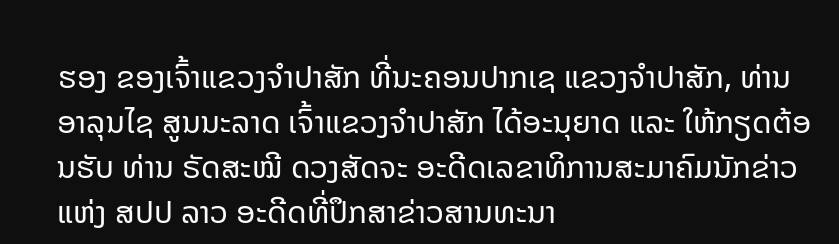ຮອງ ຂອງເຈົ້າແຂວງຈໍາປາສັກ ທີ່ນະຄອນປາກເຊ ແຂວງຈໍາປາສັກ, ທ່ານ ອາລຸນໄຊ ສູນນະລາດ ເຈົ້າແຂວງຈໍາປາສັກ ໄດ້ອະນຸຍາດ ແລະ ໃຫ້ກຽດຕ້ອນຮັບ ທ່ານ ຣັດສະໝີ ດວງສັດຈະ ອະດີດເລຂາທິການສະມາຄົມນັກຂ່າວແຫ່ງ ສປປ ລາວ ອະດີດທີ່ປຶກສາຂ່າວສານທະນາ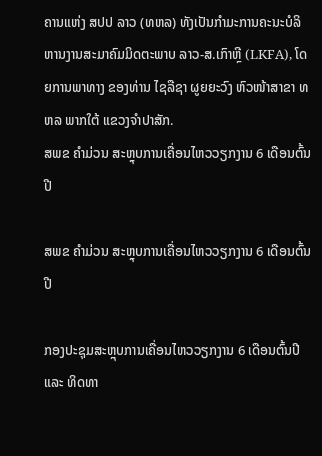ຄານແຫ່ງ ສປປ ລາວ (ທຫລ) ທັງເປັນກໍາມະການຄະນະບໍລິຫານງານສະມາຄົມມິດຕະພາບ ລາວ-ສ.ເກົາຫຼີ (LKFA), ໂດຍການພາທາງ ຂອງທ່ານ ໄຊລືຊາ ຜູຍຍະວົງ ຫົວໜ້າສາຂາ ທຫລ ພາກໃຕ້ ແຂວງຈໍາປາສັກ.
ສພຂ ຄໍາມ່ວນ ສະຫຼຸບການເຄື່ອນໄຫວວຽກງານ 6 ເດືອນຕົ້ນປີ

ສພຂ ຄໍາມ່ວນ ສະຫຼຸບການເຄື່ອນໄຫວວຽກງານ 6 ເດືອນຕົ້ນປີ

ກອງປະຊຸມສະຫຼຸບການເຄື່ອນໄຫວວຽກງານ 6 ເດືອນຕົ້ນປີ ແລະ ທິດທາ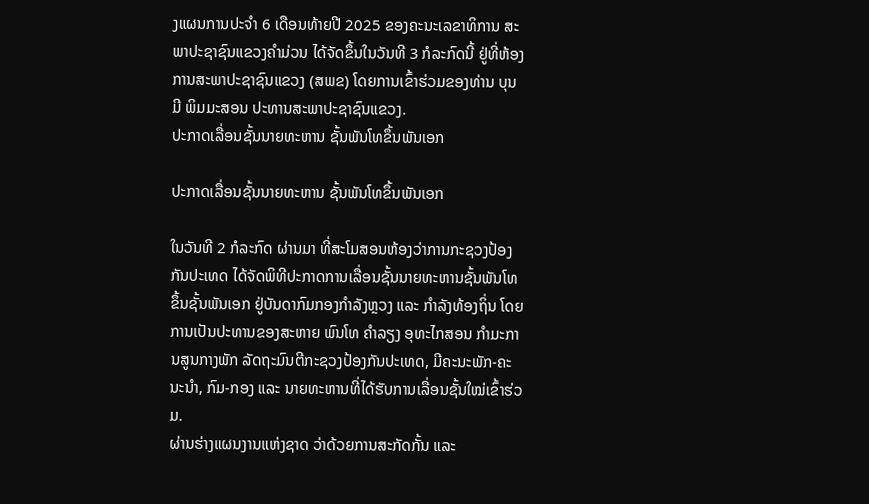ງແຜນການປະຈໍາ 6 ເດືອນທ້າຍປີ 2025 ຂອງຄະນະເລຂາທິການ ສະພາປະຊາຊົນແຂວງຄໍາມ່ວນ ໄດ້ຈັດຂຶ້ນໃນວັນທີ 3 ກໍລະກົດນີ້ ຢູ່ທີ່ຫ້ອງການສະພາປະຊາຊົນແຂວງ (ສພຂ) ໂດຍການເຂົ້າຮ່ວມຂອງທ່ານ ບຸນມີ ພິມມະສອນ ປະທານສະພາປະຊາຊົນແຂວງ.
ປະກາດເລື່ອນຊັ້ນນາຍທະຫານ ຊັ້ນພັນໂທຂຶ້ນພັນເອກ

ປະກາດເລື່ອນຊັ້ນນາຍທະຫານ ຊັ້ນພັນໂທຂຶ້ນພັນເອກ

ໃນວັນທີ 2 ກໍລະກົດ ຜ່ານມາ ທີ່ສະໂມສອນຫ້ອງວ່າການກະຊວງປ້ອງກັນປະເທດ ໄດ້ຈັດພິທີປະກາດການເລື່ອນຊັ້ນນາຍທະຫານຊັ້ນພັນໂທຂຶ້ນຊັ້ນພັນເອກ ຢູ່ບັນດາກົມກອງກໍາລັງຫຼວງ ແລະ ກໍາລັງທ້ອງຖິ່ນ ໂດຍການເປັນປະທານຂອງສະຫາຍ ພົນໂທ ຄໍາລຽງ ອຸທະໄກສອນ ກຳມະການສູນກາງພັກ ລັດຖະມົນຕີກະຊວງປ້ອງກັນປະເທດ, ມີຄະນະພັກ-ຄະນະນໍາ, ກົມ-ກອງ ແລະ ນາຍທະຫານທີ່ໄດ້ຮັບການເລື່ອນຊັ້ນໃໝ່ເຂົ້າຮ່ວມ.
ຜ່ານຮ່າງແຜນງານແຫ່ງຊາດ ວ່າດ້ວຍການສະກັດກັ້ນ ແລະ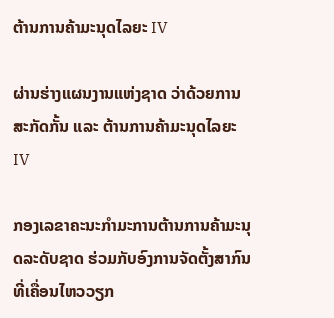ຕ້ານການຄ້າມະນຸດໄລຍະ IV

ຜ່ານຮ່າງແຜນງານແຫ່ງຊາດ ວ່າດ້ວຍການສະກັດກັ້ນ ແລະ ຕ້ານການຄ້າມະນຸດໄລຍະ IV

ກອງເລຂາຄະນະກໍາມະການຕ້ານການຄ້າມະນຸດລະດັບຊາດ ຮ່ວມກັບອົງການຈັດຕັ້ງສາກົນທີ່ເຄື່ອນໄຫວວຽກ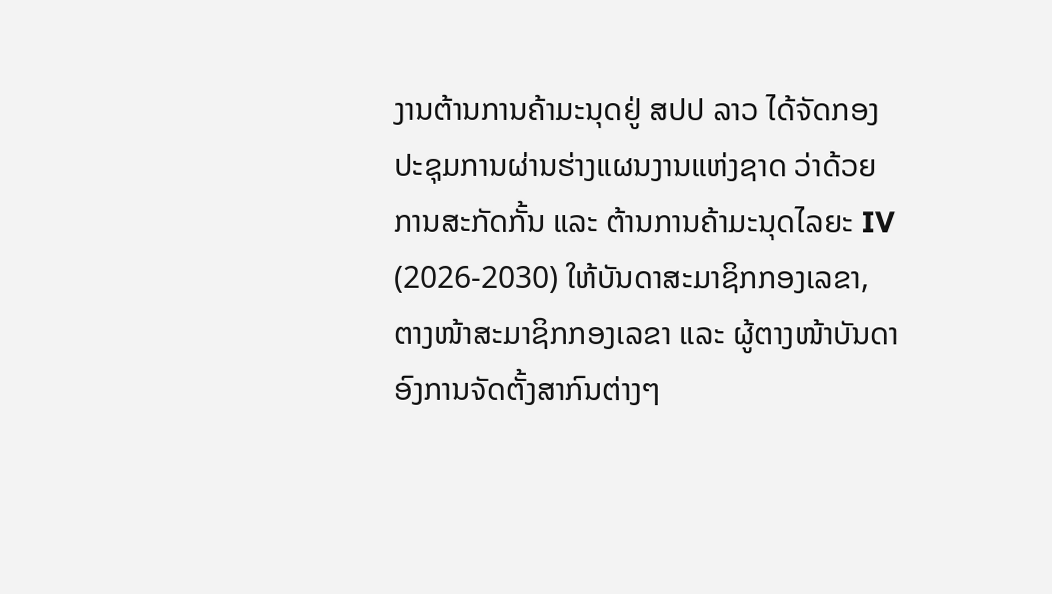ງານຕ້ານການຄ້າມະນຸດຢູ່ ສປປ ລາວ ໄດ້ຈັດກອງປະຊຸມການຜ່ານຮ່າງແຜນງານແຫ່ງຊາດ ວ່າດ້ວຍການສະກັດກັ້ນ ແລະ ຕ້ານການຄ້າມະນຸດໄລຍະ IV (2026-2030) ໃຫ້ບັນດາສະມາຊິກກອງເລຂາ, ຕາງໜ້າສະມາຊິກກອງເລຂາ ແລະ ຜູ້ຕາງໜ້າບັນດາອົງການຈັດຕັ້ງສາກົນຕ່າງໆ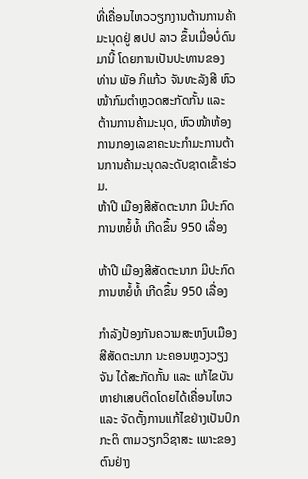ທີ່ເຄື່ອນໄຫວວຽກງານຕ້ານການຄ້າມະນຸດຢູ່ ສປປ ລາວ ຂຶ້ນເມື່ອບໍ່ດົນມານີ້ ໂດຍການເປັນປະທານຂອງ ທ່ານ ພັອ ກິແກ້ວ ຈັນທະລັງສີ ຫົວໜ້າກົມຕຳຫຼວດສະກັດກັ້ນ ແລະ ຕ້ານການຄ້າມະນຸດ, ຫົວໜ້າຫ້ອງການກອງເລຂາຄະນະກໍາມະການຕ້ານການຄ້າມະນຸດລະດັບຊາດເຂົ້າຮ່ວມ.
ຫ້າປີ ເມືອງສີສັດຕະນາກ ມີປະກົດການຫຍໍ້ທໍ້ ເກີດຂຶ້ນ 950 ເລື່ອງ

ຫ້າປີ ເມືອງສີສັດຕະນາກ ມີປະກົດການຫຍໍ້ທໍ້ ເກີດຂຶ້ນ 950 ເລື່ອງ

ກຳລັງປ້ອງກັນຄວາມສະຫງົບເມືອງສີສັດຕະນາກ ນະຄອນຫຼວງວຽງຈັນ ໄດ້ສະກັດກັ້ນ ແລະ ແກ້ໄຂບັນຫາຢາເສບຕິດໂດຍໄດ້ເຄື່ອນໄຫວ ແລະ ຈັດຕັ້ງການແກ້ໄຂຢ່າງເປັນປົກກະຕິ ຕາມວຽກວິຊາສະ ເພາະຂອງຕົນຢ່າງ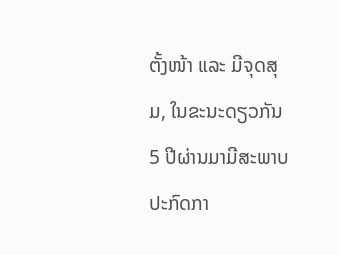ຕັ້ງໜ້າ ແລະ ມີຈຸດສຸມ, ໃນຂະນະດຽວກັນ 5 ປີຜ່ານມາມີສະພາບປະກົດກາ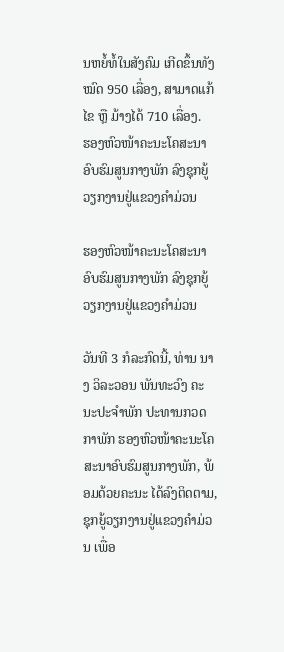ນຫຍໍ້ທໍ້ໃນສັງຄົມ ເກີດຂຶ້ນທັງໝົດ 950 ເລື່ອງ, ສາມາດແກ້ໄຂ ຫຼື ມ້າງໄດ້ 710 ເລື່ອງ.
ຮອງຫົວໜ້າຄະນະໂຄສະນາອົບຮົມສູນກາງພັກ ລົງຊຸກຍູ້ວຽກງານຢູ່ແຂວງຄຳມ່ວນ

ຮອງຫົວໜ້າຄະນະໂຄສະນາອົບຮົມສູນກາງພັກ ລົງຊຸກຍູ້ວຽກງານຢູ່ແຂວງຄຳມ່ວນ

ວັນທີ 3 ກໍລະກົດນີ້, ທ່ານ ນາງ ວິລະວອນ ພັນທະວົງ ຄະນະປະຈຳພັກ ປະທານກວດກາພັກ ຮອງຫົວໜ້າຄະນະໂຄສະນາອົບຮົມສູນກາງພັກ, ພ້ອມດ້ວຍຄະນະ ໄດ້ລົງຕິດຕາມ, ຊຸກຍູ້ວຽກງານຢູ່ແຂວງຄໍາມ່ວນ ເພື່ອ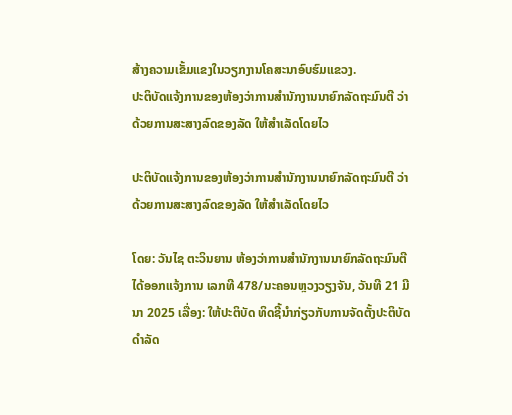ສ້າງຄວາມເຂັ້ມແຂງໃນວຽກງານໂຄສະນາອົບຮົມແຂວງ.
ປະຕິບັດແຈ້ງການຂອງຫ້ອງວ່າການສໍານັກງານນາຍົກລັດຖະມົນຕີ ວ່າດ້ວຍການສະສາງລົດຂອງລັດ ໃຫ້ສໍາເລັດໂດຍໄວ

ປະຕິບັດແຈ້ງການຂອງຫ້ອງວ່າການສໍານັກງານນາຍົກລັດຖະມົນຕີ ວ່າດ້ວຍການສະສາງລົດຂອງລັດ ໃຫ້ສໍາເລັດໂດຍໄວ

ໂດຍ: ວັນໄຊ ຕະວິນຍານ ຫ້ອງວ່າການສໍານັກງານນາຍົກລັດຖະມົນຕີ ໄດ້ອອກແຈ້ງການ ເລກທີ 478/ນະຄອນຫຼວງວຽງຈັນ, ວັນທີ 21 ມີນາ 2025 ເລື່ອງ: ໃຫ້ປະຕິບັດ ທິດຊີ້ນໍາກ່ຽວກັບການຈັດຕັ້ງປະຕິບັດ ດໍາລັດ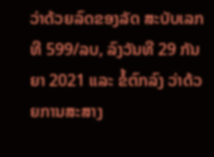ວ່າດ້ວຍລົດຂອງລັດ ສະບັບເລກທີ 599/ລບ, ລົງວັນທີ 29 ກັນຍາ 2021 ແລະ ຂໍ້ຕົກລົງ ວ່າດ້ວຍການສະສາງ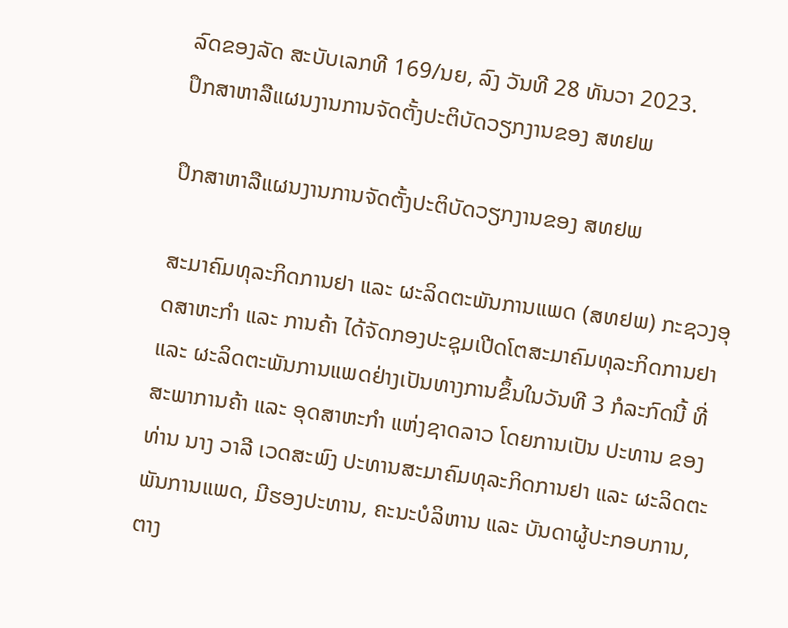ລົດຂອງລັດ ສະບັບເລກທີ 169/ນຍ, ລົງ ວັນທີ 28 ທັນວາ 2023.
ປຶກສາຫາລືແຜນງານການຈັດຕັ້ງປະຕິບັດວຽກງານຂອງ ສທຢພ

ປຶກສາຫາລືແຜນງານການຈັດຕັ້ງປະຕິບັດວຽກງານຂອງ ສທຢພ

ສະມາຄົມທຸລະກິດການຢາ ແລະ ຜະລິດຕະພັນການແພດ (ສທຢພ) ກະຊວງອຸດສາຫະກຳ ແລະ ການຄ້າ ໄດ້ຈັດກອງປະຊຸມເປີດໂຕສະມາຄົມທຸລະກິດການຢາ ແລະ ຜະລິດຕະພັນການແພດຢ່າງເປັນທາງການຂຶ້ນໃນວັນທີ 3 ກໍລະກົດນີ້ ທີ່ສະພາການຄ້າ ແລະ ອຸດສາຫະກຳ ແຫ່ງຊາດລາວ ໂດຍການເປັນ ປະທານ ຂອງທ່ານ ນາງ ວາລີ ເວດສະພົງ ປະທານສະມາຄົມທຸລະກິດການຢາ ແລະ ຜະລິດຕະພັນການແພດ, ມີຮອງປະທານ, ຄະນະບໍລິຫານ ແລະ ບັນດາຜູ້ປະກອບການ, ຕາງ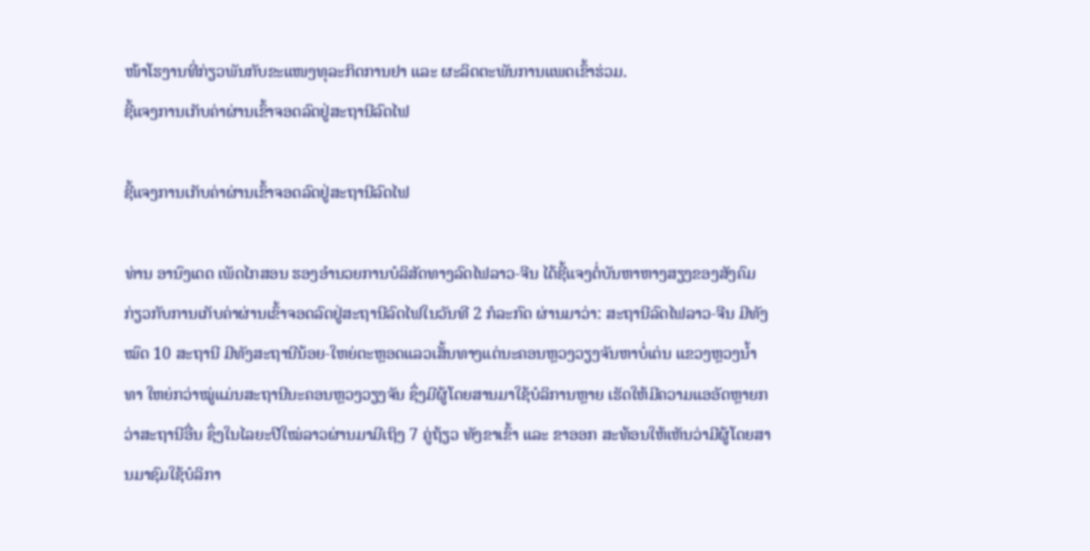ໜ້າໂຮງານທີ່ກ່ຽວພັນກັບຂະແໜງທຸລະກິດການຢາ ແລະ ຜະລິດຕະພັນການແພດເຂົ້າຮ່ວມ.
ຊີ້ແຈງການເກັບຄ່າຜ່ານເຂົ້າຈອດລົດຢູ່ສະຖານີລົດໄຟ

ຊີ້ແຈງການເກັບຄ່າຜ່ານເຂົ້າຈອດລົດຢູ່ສະຖານີລົດໄຟ

ທ່ານ ອານົງເດດ ເພັດໄກສອນ ຮອງອໍານວຍການບໍລິສັດທາງລົດໄຟລາວ-ຈີນ ໄດ້ຊີ້ແຈງຕໍ່ບັນຫາຫາງສຽງຂອງສັງຄົມ ກ່ຽວກັບການເກັບຄ່າຜ່ານເຂົ້າຈອດລົດຢູ່ສະຖານີລົດໄຟໃນວັນທີ 2 ກໍລະກົດ ຜ່ານມາວ່າ: ສະຖານີລົດໄຟລາວ-ຈີນ ມີທັງໝົດ 10 ສະຖານີ ມີທັງສະຖານີນ້ອຍ-ໃຫຍ່ຕະຫຼອດແລວເສັ້ນທາງແຕ່ນະຄອນຫຼວງວຽງຈັນຫາບໍ່ເຕ່ນ ແຂວງຫຼວງນໍ້າທາ ໃຫຍ່ກວ່າໝູ່ແມ່ນສະຖານີນະຄອນຫຼວງວຽງຈັນ ຊຶ່ງມີຜູ້ໂດຍສານມາໃຊ້ບໍລິການຫຼາຍ ເຮັດໃຫ້ມີຄວາມແອອັດຫຼາຍກວ່າສະຖານີອື່ນ ຊຶ່ງໃນໄລຍະປີໃໝ່ລາວຜ່ານມາມີເຖິງ 7 ຄູ່ຖ້ຽວ ທັງຂາເຂົ້າ ແລະ ຂາອອກ ສະທ້ອນໃຫ້ເຫັນວ່າມີຜູ້ໂດຍສານມາຊົມໃຊ້ບໍລິກາ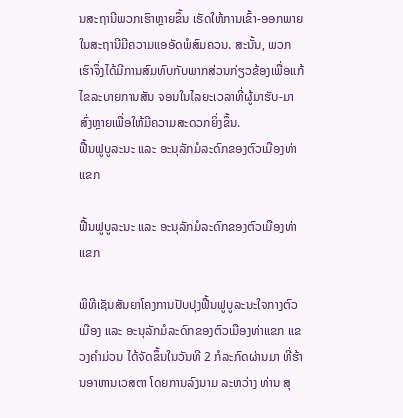ນສະຖານີພວກເຮົາຫຼາຍຂຶ້ນ ເຮັດໃຫ້ການເຂົ້າ-ອອກພາຍໃນສະຖານີມີຄວາມແອອັດພໍສົມຄວນ. ສະນັ້ນ, ພວກເຮົາຈຶ່ງໄດ້ມີການສົມທົບກັບພາກສ່ວນກ່ຽວຂ້ອງເພື່ອແກ້ໄຂລະບາຍການສັນ ຈອນໃນໄລຍະເວລາທີ່ຜູ້ມາຮັບ-ມາສົ່ງຫຼາຍເພື່ອໃຫ້ມີຄວາມສະດວກຍິ່ງຂຶ້ນ.
ຟື້ນຟູບູລະນະ ແລະ ອະນຸລັກມໍລະດົກຂອງຕົວເມືອງທ່າແຂກ

ຟື້ນຟູບູລະນະ ແລະ ອະນຸລັກມໍລະດົກຂອງຕົວເມືອງທ່າແຂກ

ພິທີເຊັນສັນຍາໂຄງການປັບປຸງຟື້ນຟູບູລະນະໃຈກາງຕົວເມືອງ ແລະ ອະນຸລັກມໍລະດົກຂອງຕົວເມືອງທ່າແຂກ ແຂວງຄໍາມ່ວນ ໄດ້ຈັດຂຶ້ນໃນວັນທີ 2 ກໍລະກົດຜ່ານມາ ທີ່ຮ້ານອາຫານເວສຕາ ໂດຍການລົງນາມ ລະຫວ່າງ ທ່ານ ສຸ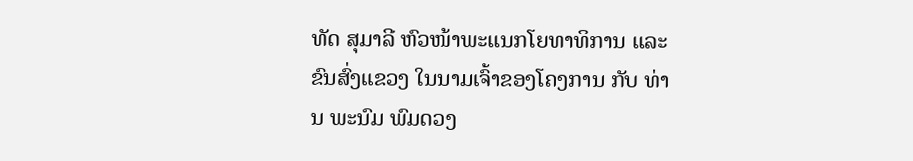ທັດ ສຸມາລີ ຫົວໜ້າພະແນກໂຍທາທິການ ແລະ ຂົນສົ່ງແຂວງ ໃນນາມເຈົ້າຂອງໂຄງການ ກັບ ທ່ານ ພະນົມ ພົມດວງ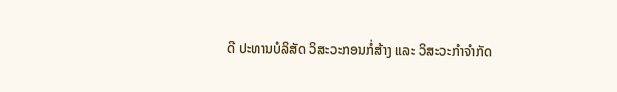ດີ ປະທານບໍລິສັດ ວິສະວະກອນກໍ່ສ້າງ ແລະ ວິສະວະກຳຈໍາກັດ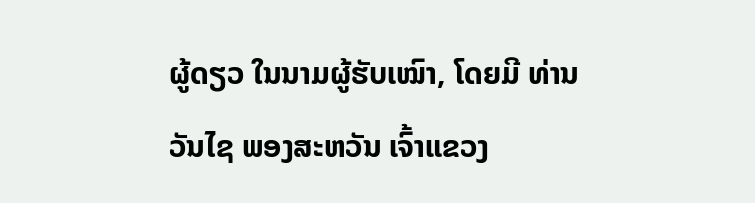ຜູ້ດຽວ ໃນນາມຜູ້ຮັບເໝົາ, ໂດຍມີ ທ່ານ ວັນໄຊ ພອງສະຫວັນ ເຈົ້າແຂວງ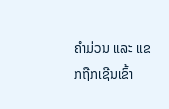ຄໍາມ່ວນ ແລະ ແຂກຖືກເຊີນເຂົ້າ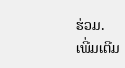ຮ່ວມ.
ເພີ່ມເຕີມ